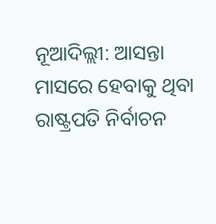ନୂଆଦିଲ୍ଲୀ: ଆସନ୍ତା ମାସରେ ହେବାକୁ ଥିବା ରାଷ୍ଟ୍ରପତି ନିର୍ବାଚନ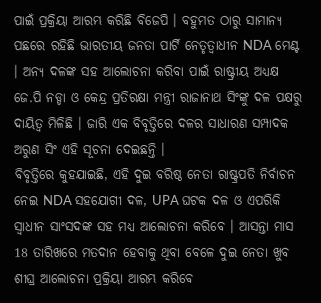ପାଇଁ ପ୍ରକ୍ରିୟା ଆରମ୍ଭ କରିଛି ବିଜେପି । ବହୁମତ ଠାରୁ ସାମାନ୍ୟ ପଛରେ ରହିଛି ଭାରତୀୟ ଜନତା ପାର୍ଟି ନେତୃତ୍ବାଧୀନ NDA ମେଣ୍ଟ । ଅନ୍ୟ ଦଳଙ୍କ ସହ ଆଲୋଚନା କରିବା ପାଇଁ ରାଷ୍ଟ୍ରୀୟ ଅଧ୍ୟକ୍ଷ ଜେ.ପି ନଡ୍ଡା ଓ କେନ୍ଦ୍ର ପ୍ରତିରକ୍ଷା ମନ୍ତ୍ରୀ ରାଜାନାଥ ସିଂଙ୍କୁ ଦଳ ପକ୍ଷରୁ ଦାୟିତ୍ବ ମିଳିଛି । ଜାରି ଏକ ବିବୃତ୍ତିରେ ଦଳର ସାଧାରଣ ସମ୍ପାଦକ ଅରୁଣ ସିଂ ଏହି ସୂଚନା ଦେଇଛନ୍ତି ।
ବିବୃତ୍ତିରେ କୁହଯାଇଛି, ଏହି ଦୁଇ ବରିଷ୍ଠ ନେତା ରାଷ୍ଟ୍ରପତି ନିର୍ବାଚନ ନେଇ NDA ସହଯୋଗୀ ଦଳ, UPA ଘଟକ ଦଳ ଓ ଏପରିକି ସ୍ବାଧୀନ ସାଂସଦଙ୍କ ସହ ମଧ୍ୟ ଆଲୋଚନା କରିବେ । ଆସନ୍ତା ମାସ 18 ତାରିଖରେ ମତଦାନ ହେବାକୁ ଥିବା ବେଳେ ଦୁଇ ନେତା ଖୁବ ଶୀଘ୍ର ଆଲୋଚନା ପ୍ରକ୍ରିୟା ଆରମ୍ଭ କରିବେ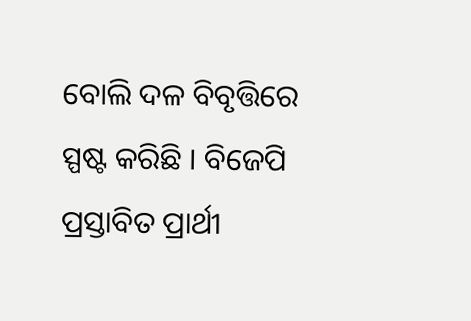ବୋଲି ଦଳ ବିବୃତ୍ତିରେ ସ୍ପଷ୍ଟ କରିଛି । ବିଜେପି ପ୍ରସ୍ତାବିତ ପ୍ରାର୍ଥୀ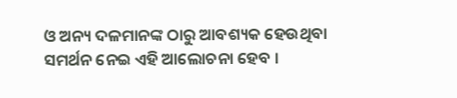ଓ ଅନ୍ୟ ଦଳମାନଙ୍କ ଠାରୁ ଆବଶ୍ୟକ ହେଉଥିବା ସମର୍ଥନ ନେଇ ଏହି ଆଲୋଚନା ହେବ ।